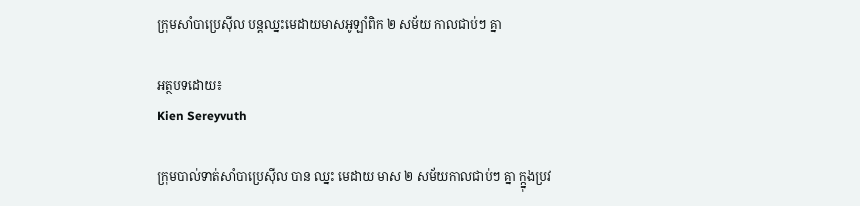ក្រុមសាំបាប្រេស៊ីល បន្តឈ្នះមេដាយមាសអូឡាំពិក ២ សម័យ កាលជាប់ៗ គ្នា

អត្ថបទដោយ៖
Kien Sereyvuth

ក្រុមបាល់ទាត់សាំបាប្រេស៊ីល បាន ឈ្នះ មេដាយ មាស ២ សម័យកាលជាប់ៗ គ្នា ក្ក្នុងប្រវ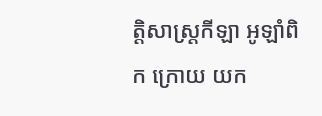ត្តិសាស្រ្តកីឡា អូឡាំពិក ក្រោយ យក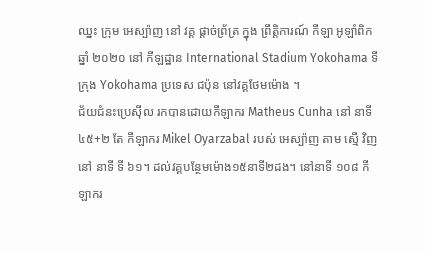ឈ្នះ ក្រុម អេស្ប៉ាញ នៅ វគ្គ ផ្ដាច់ព្រ័ត្រ ក្នុង ព្រឹត្តិការណ៍ កីឡា អូឡាំពិក ឆ្នាំ ២០២០ នៅ កីឡដ្ឋាន International Stadium Yokohama ទីក្រុង Yokohama ប្រទេស ជប៉ុន នៅវគ្គថែមម៉ោង ។
ជ័យជំនះប្រេស៊ីល រកបានដោយកីឡាករ Matheus Cunha នៅ នាទី ៤៥+២ តែ កីឡាករ Mikel Oyarzabal របស់ អេស្ប៉ាញ តាម ស្មើ វិញ នៅ នាទី ទី ៦១។ ដល់វគ្គបន្ថែមម៉ោង១៥នាទី២ដង។ នៅនាទី ១០៨ កីឡាករ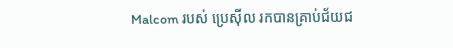Malcom របស់ ប្រេស៊ីល រកបានគ្រាប់ជ័យជ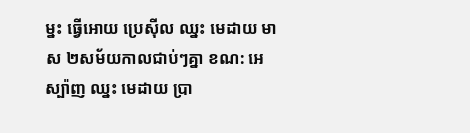ម្នះ ធ្វើអោយ ប្រេស៊ីល ឈ្នះ មេដាយ មាស ២សម័យកាលជាប់ៗគ្នា ខណ: អេស្ប៉ាញ ឈ្នះ មេដាយ ប្រា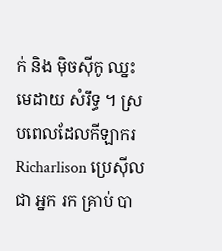ក់ និង ម៉ិចស៊ីកូ ឈ្នះ មេដាយ សំរឹទ្ធ ។ ស្របពេលដែលកីឡាករ Richarlison ប្រេស៊ីល ជា អ្នក រក គ្រាប់ បា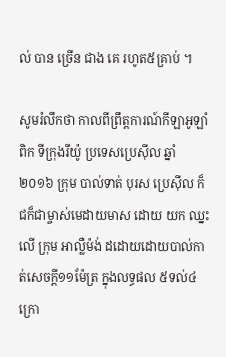ល់ បាន ច្រើន ជាង គេ រហូត៥គ្រាប់ ។

សូមរំលឹកថា កាលពីព្រឹត្តការណ៍កីឡាអូឡាំពិក ទីក្រុងរីយ៉ូ ប្រទេសប្រេស៊ីល ឆ្នាំ២០១៦ ក្រុម បាល់ទាត់ បុរស ប្រេស៊ីល ក៏ ជក៏ជាម្ចាស់មេដាយមាស ដោយ យក ឈ្នះ លើ ក្រុម អាល្លឺម៉ង់ ដដោយដោយបាល់កាត់សេចក្តី១១ម៉ែត្រ ក្នុងលទ្ធផល ៥ទល់៤ ក្រោ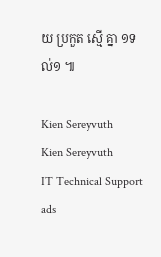យ ប្រកួត ស្មើ គ្នា ១ទល់១ ៕

Kien Sereyvuth
Kien Sereyvuth
IT Technical Support
ads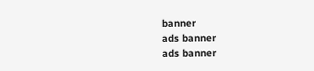banner
ads banner
ads banner